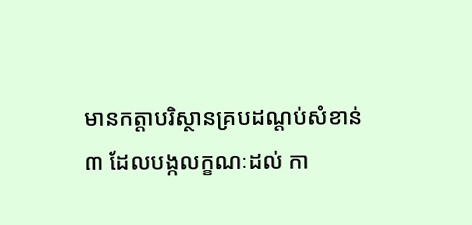មានកត្តាបរិស្ថានគ្របដណ្តប់សំខាន់ ៣ ដែលបង្កលក្ខណៈដល់ កា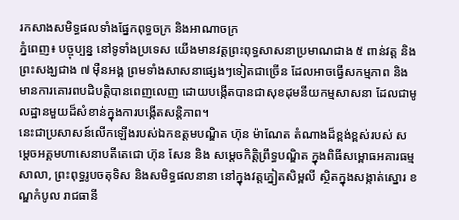រកសាងសមិទ្ធផលទាំងផ្នែកពុទ្ធចក្រ និងអាណាចក្រ
ភ្នំពេញ៖ បច្ចុប្បន្ន នៅទូទាំងប្រទេស យើងមានវត្តព្រះពុទ្ធសាសនាប្រមាណជាង ៥ ពាន់វត្ត និងព្រះសង្ឃជាង ៧ ម៉ឺនអង្គ ព្រមទាំងសាសនាផ្សេងៗទៀតជាច្រើន ដែលអាចធ្វើសកម្មភាព និងមានការគោរពបដិបត្តិបានពេញលេញ ដោយបង្កើតបានជាសុខដុមនីយកម្មសាសនា ដែលជាមូលដ្ឋានមួយដ៏សំខាន់ក្នុងការបង្កើតសន្តិភាព។
នេះជាប្រសាសន៍លើកឡើងរបស់ឯកឧត្តមបណ្ឌិត ហ៊ុន ម៉ាណែត តំណាងដ៏ខ្ពង់ខ្ពស់របស់ សម្តេចអគ្គមហាសេនាបតីតេជោ ហ៊ុន សែន និង សម្តេចកិត្តិព្រឹទ្ធបណ្ឌិត ក្នុងពិធីសម្ពោធអគារធម្មសាលា, ព្រះពុទ្ធរូបចតុទិស និងសមិទ្ធផលនានា នៅក្នុងវត្តភ្នៀតសិម្ពលី ស្ថិតក្នុងសង្កាត់ស្នោរ ខណ្ឌកំបូល រាជធានី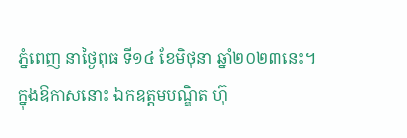ភ្នំពេញ នាថ្ងៃពុធ ទី១៤ ខែមិថុនា ឆ្នាំ២០២៣នេះ។
ក្នុងឱកាសនោះ ឯកឧត្តមបណ្ឌិត ហ៊ុ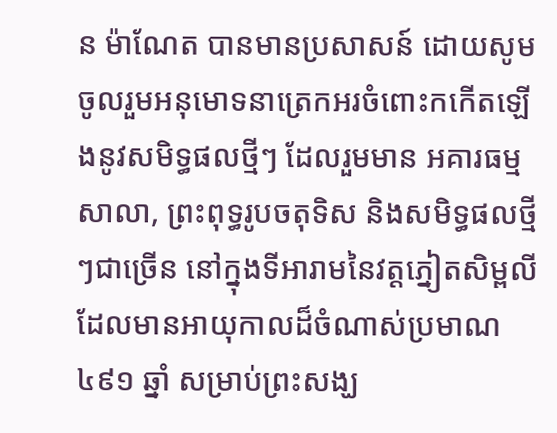ន ម៉ាណែត បានមានប្រសាសន៍ ដោយសូមចូលរួមអនុមោទនាត្រេកអរចំពោះកកើតឡើងនូវសមិទ្ធផលថ្មីៗ ដែលរួមមាន អគារធម្មសាលា, ព្រះពុទ្ធរូបចតុទិស និងសមិទ្ធផលថ្មីៗជាច្រើន នៅក្នុងទីអារាមនៃវត្តភ្នៀតសិម្ពលី ដែលមានអាយុកាលដ៏ចំណាស់ប្រមាណ ៤៩១ ឆ្នាំ សម្រាប់ព្រះសង្ឃ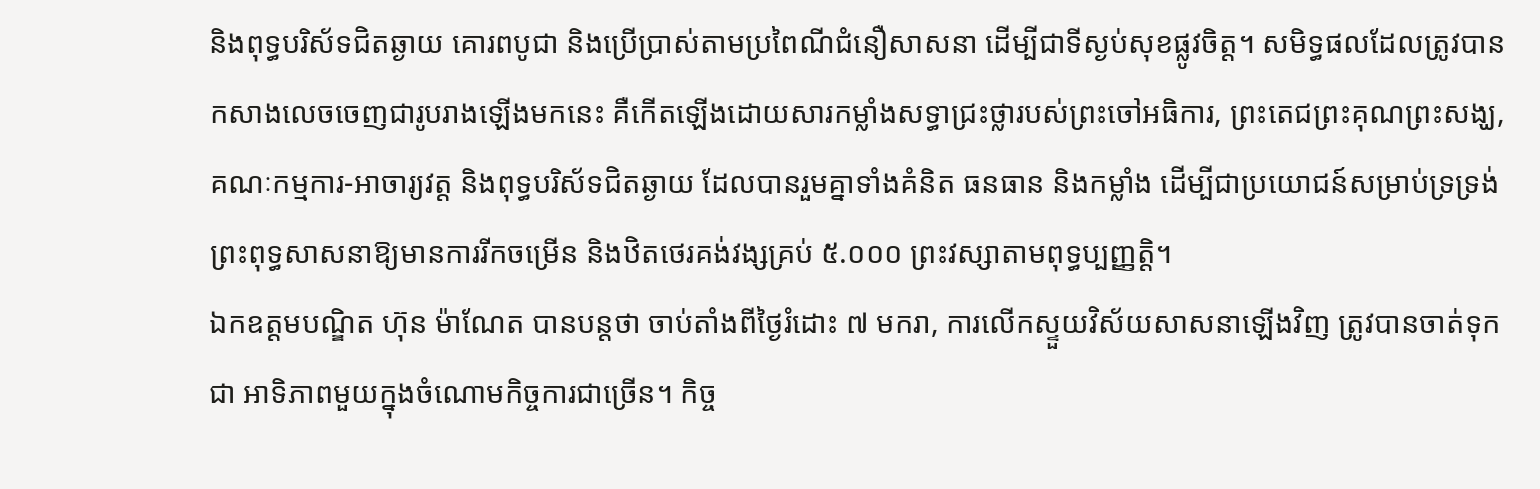និងពុទ្ធបរិស័ទជិតឆ្ងាយ គោរពបូជា និងប្រើប្រាស់តាមប្រពៃណីជំនឿសាសនា ដើម្បីជាទីស្ងប់សុខផ្លូវចិត្ត។ សមិទ្ធផលដែលត្រូវបានកសាងលេចចេញជារូបរាងឡើងមកនេះ គឺកើតឡើងដោយសារកម្លាំងសទ្ធាជ្រះថ្លារបស់ព្រះចៅអធិការ, ព្រះតេជព្រះគុណព្រះសង្ឃ, គណៈកម្មការ-អាចារ្យវត្ត និងពុទ្ធបរិស័ទជិតឆ្ងាយ ដែលបានរួមគ្នាទាំងគំនិត ធនធាន និងកម្លាំង ដើម្បីជាប្រយោជន៍សម្រាប់ទ្រទ្រង់ព្រះពុទ្ធសាសនាឱ្យមានការរីកចម្រើន និងឋិតថេរគង់វង្សគ្រប់ ៥.០០០ ព្រះវស្សាតាមពុទ្ធប្បញ្ញត្តិ។
ឯកឧត្តមបណ្ឌិត ហ៊ុន ម៉ាណែត បានបន្តថា ចាប់តាំងពីថ្ងៃរំដោះ ៧ មករា, ការលើកស្ទួយវិស័យសាសនាឡើងវិញ ត្រូវបានចាត់ទុកជា អាទិភាពមួយក្នុងចំណោមកិច្ចការជាច្រើន។ កិច្ច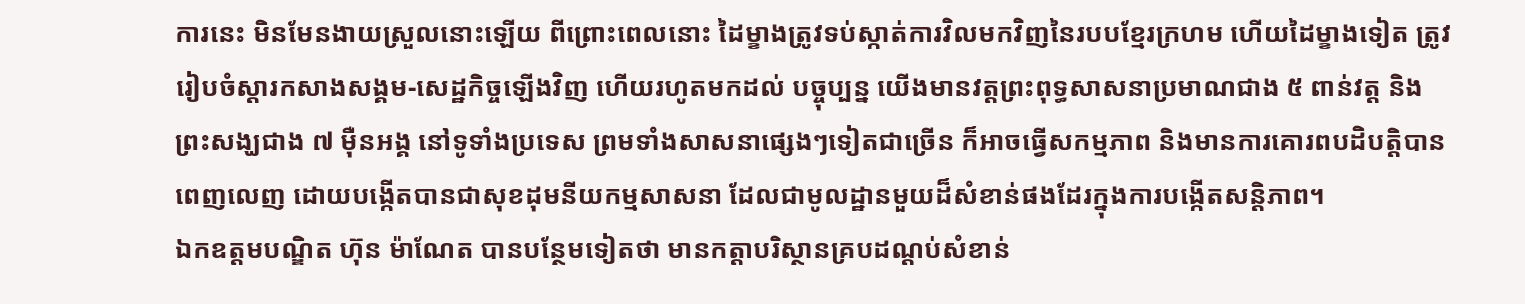ការនេះ មិនមែនងាយស្រួលនោះឡើយ ពីព្រោះពេលនោះ ដៃម្ខាងត្រូវទប់ស្កាត់ការវិលមកវិញនៃរបបខ្មែរក្រហម ហើយដៃម្ខាងទៀត ត្រូវរៀបចំស្តារកសាងសង្គម-សេដ្ឋកិច្ចឡើងវិញ ហើយរហូតមកដល់ បច្ចុប្បន្ន យើងមានវត្តព្រះពុទ្ធសាសនាប្រមាណជាង ៥ ពាន់វត្ត និងព្រះសង្ឃជាង ៧ ម៉ឺនអង្គ នៅទូទាំងប្រទេស ព្រមទាំងសាសនាផ្សេងៗទៀតជាច្រើន ក៏អាចធ្វើសកម្មភាព និងមានការគោរពបដិបត្តិបានពេញលេញ ដោយបង្កើតបានជាសុខដុមនីយកម្មសាសនា ដែលជាមូលដ្ឋានមួយដ៏សំខាន់ផងដែរក្នុងការបង្កើតសន្តិភាព។
ឯកឧត្តមបណ្ឌិត ហ៊ុន ម៉ាណែត បានបន្ថែមទៀតថា មានកត្តាបរិស្ថានគ្របដណ្តប់សំខាន់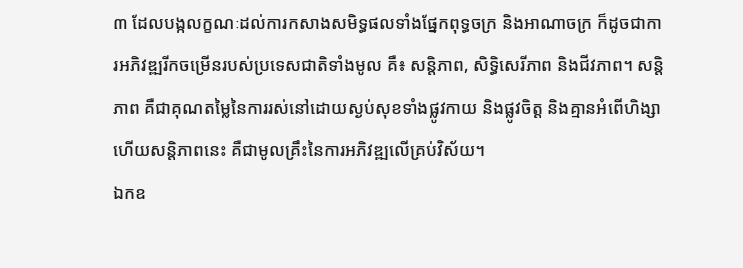៣ ដែលបង្កលក្ខណៈដល់ការកសាងសមិទ្ធផលទាំងផ្នែកពុទ្ធចក្រ និងអាណាចក្រ ក៏ដូចជាការអភិវឌ្ឍរីកចម្រើនរបស់ប្រទេសជាតិទាំងមូល គឺ៖ សន្តិភាព, សិទ្ធិសេរីភាព និងជីវភាព។ សន្តិភាព គឺជាគុណតម្លៃនៃការរស់នៅដោយស្ងប់សុខទាំងផ្លូវកាយ និងផ្លូវចិត្ត និងគ្មានអំពើហិង្សា ហើយសន្តិភាពនេះ គឺជាមូលគ្រឹះនៃការអភិវឌ្ឍលើគ្រប់វិស័យ។
ឯកឧ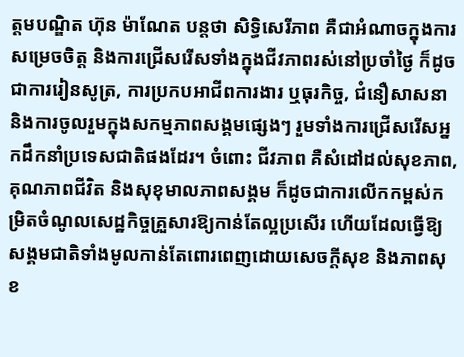ត្តមបណ្ឌិត ហ៊ុន ម៉ាណែត បន្តថា សិទ្ធិសេរីភាព គឺជាអំណាចក្នុងការសម្រេចចិត្ត និងការជ្រើសរើសទាំងក្នុងជីវភាពរស់នៅប្រចាំថ្ងៃ ក៏ដូចជាការរៀនសូត្រ, ការប្រកបអាជីពការងារ ឬធុរកិច្ច, ជំនឿសាសនា និងការចូលរួមក្នុងសកម្មភាពសង្គមផ្សេងៗ រួមទាំងការជ្រើសរើសអ្នកដឹកនាំប្រទេសជាតិផងដែរ។ ចំពោះ ជីវភាព គឺសំដៅដល់សុខភាព, គុណភាពជីវិត និងសុខុមាលភាពសង្គម ក៏ដូចជាការលើកកម្ពស់កម្រិតចំណូលសេដ្ឋកិច្ចគ្រួសារឱ្យកាន់តែល្អប្រសើរ ហើយដែលធ្វើឱ្យសង្គមជាតិទាំងមូលកាន់តែពោរពេញដោយសេចក្តីសុខ និងភាពសុខ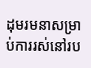ដុមរមនាសម្រាប់ការរស់នៅរប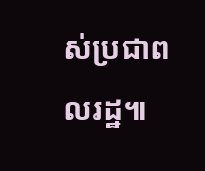ស់ប្រជាពលរដ្ឋ៕